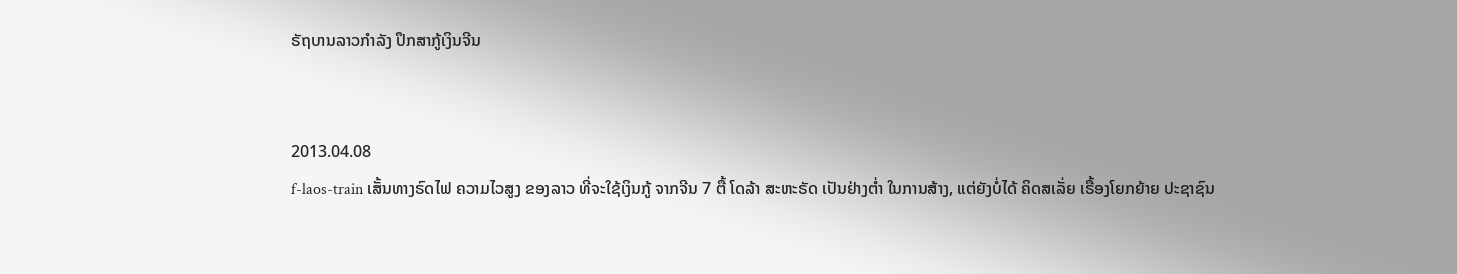ຣັຖບານລາວກໍາລັງ ປຶກສາກູ້ເງິນຈີນ


2013.04.08
f-laos-train ເສັ້ນທາງຣົດໄຟ ຄວາມໄວສູງ ຂອງລາວ ທີ່ຈະໃຊ້ເງິນກູ້ ຈາກຈີນ 7 ຕື້ ໂດລ້າ ສະຫະຣັດ ເປັນຢ່າງຕໍ່າ ໃນການສ້າງ, ແຕ່ຍັງບໍ່ໄດ້ ຄິດສເລັ່ຍ ເຣື້ອງໂຍກຍ້າຍ ປະຊາຊົນ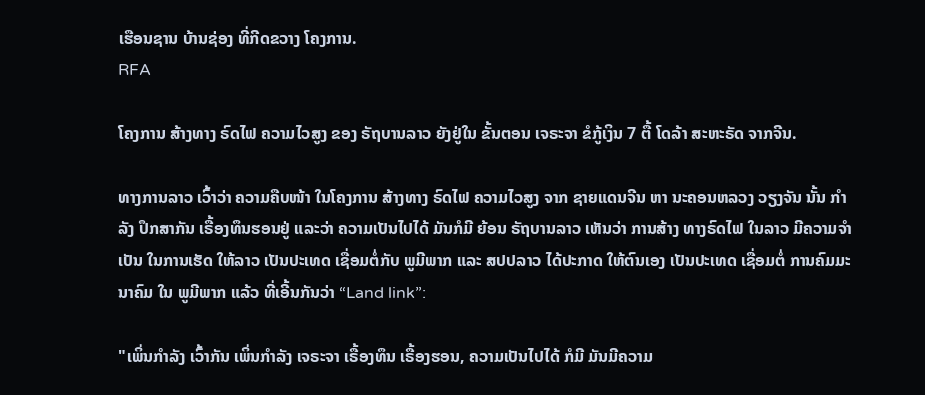ເຮືອນຊານ ບ້ານຊ່ອງ ທີ່ກີດຂວາງ ໂຄງການ.
RFA

ໂຄງການ ສ້າງທາງ ຣົດໄຟ ຄວາມໄວສູງ ຂອງ ຣັຖບານລາວ ຍັງຢູ່ໃນ ຂັ້ນຕອນ ເຈຣະຈາ ຂໍກູ້ເງິນ 7 ຕື້ ໂດລ້າ ສະຫະຣັດ ຈາກຈີນ.

ທາງການລາວ ເວົ້າວ່າ ຄວາມຄືບໜ້າ ໃນໂຄງການ ສ້າງທາງ ຣົດໄຟ ຄວາມໄວສູງ ຈາກ ຊາຍແດນຈີນ ຫາ ນະຄອນຫລວງ ວຽງຈັນ ນັ້ນ ກໍາລັງ ປຶກສາກັນ ເຣື້ອງທຶນຮອນຢູ່ ແລະວ່າ ຄວາມເປັນໄປໄດ້ ມັນກໍມີ ຍ້ອນ ຣັຖບານລາວ ເຫັນວ່າ ການສ້າງ ທາງຣົດໄຟ ໃນລາວ ມີຄວາມຈໍາເປັນ ໃນການເຮັດ ໃຫ້ລາວ ເປັນປະເທດ ເຊື່ອມຕໍ່ກັບ ພູມີພາກ ແລະ ສປປລາວ ໄດ້ປະກາດ ໃຫ້ຕົນເອງ ເປັນປະເທດ ເຊື່ອມຕໍ່ ການຄົມມະນາຄົມ ໃນ ພູມີພາກ ແລ້ວ ທີ່ເອີ້ນກັນວ່າ “Land link”:

"ເພິ່ນກໍາລັງ ເວົ້າກັນ ເພິ່ນກໍາລັງ ເຈຣະຈາ ເຣື້ອງທຶນ ເຣື້ອງຮອນ, ຄວາມເປັນໄປໄດ້ ກໍມີ ມັນມີຄວາມ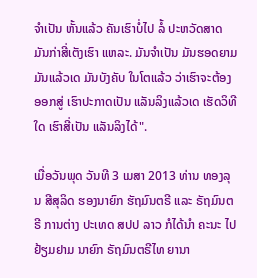ຈໍາເປັນ ຫັ້ນແລ້ວ ຄັນເຮົາບໍ່ໄປ ລໍ້ ປະຫວັດສາດ ມັນກ່າສີ່ເຕັງເຮົາ ແຫລະ. ມັນຈໍາເປັນ ມັນຮອດຍາມ ມັນແລ້ວເດ ມັນບັງຄັບ ໃນໂຕແລ້ວ ວ່າເຮົາຈະຕ້ອງ ອອກສູ່ ເຮົາປະກາດເປັນ ແລັນລິງແລ້ວເດ ເຮັດວິທີໃດ ເຮົາສີ່ເປັນ ແລັນລິງໄດ້".

ເມື່ອວັນພຸດ ວັນທີ 3 ເມສາ 2013 ທ່ານ ທອງລຸນ ສີສຸລິດ ຮອງນາຍົກ ຮັຖມົນຕຣີ ແລະ ຣັຖມົນຕຣີ ການຕ່າງ ປະເທດ ສປປ ລາວ ກໍໄດ້ນໍາ ຄະນະ ໄປຢ້ຽມຢາມ ນາຍົກ ຣັຖມົນຕຣີໄທ ຍານາ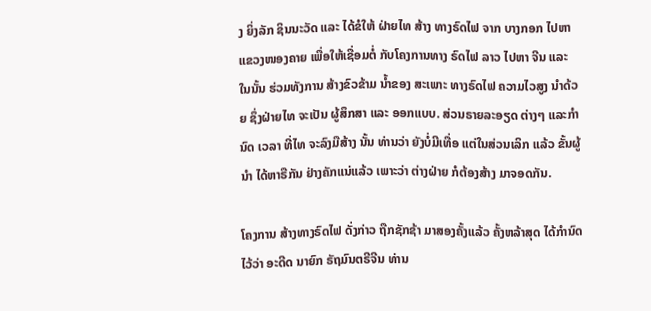ງ ຍິ່ງລັກ ຊິນນະວັດ ແລະ ໄດ້ຂໍໃຫ້ ຝ່າຍໄທ ສ້າງ ທາງຣົດໄຟ ຈາກ ບາງກອກ ໄປຫາ ແຂວງໜອງຄາຍ ເພື່ອໃຫ້ເຊື່ອມຕໍ່ ກັບໂຄງການທາງ ຣົດໄຟ ລາວ ໄປຫາ ຈີນ ແລະ ໃນນັ້ນ ຮ່ວມທັງການ ສ້າງຂົວຂ້າມ ນໍ້າຂອງ ສະເພາະ ທາງຣົດໄຟ ຄວາມໄວສູງ ນໍາດ້ວຍ ຊຶ່ງຝ່າຍໄທ ຈະເປັນ ຜູ້ສຶກສາ ແລະ ອອກແບບ. ສ່ວນຣາຍລະອຽດ ຕ່າງໆ ແລະກໍານົດ ເວລາ ທີ່ໄທ ຈະລົງມືສ້າງ ນັ້ນ ທ່ານວ່າ ຍັງບໍ່ມີເທື່ອ ແຕ່ໃນສ່ວນເລິກ ແລ້ວ ຂັ້ນຜູ້ນໍາ ໄດ້ຫາຣືກັນ ຢ່າງຄັກແນ່ແລ້ວ ເພາະວ່າ ຕ່າງຝ່າຍ ກໍຕ້ອງສ້າງ ມາຈອດກັນ.

ໂຄງການ ສ້າງທາງຣົດໄຟ ດັ່ງກ່າວ ຖືກຊັກຊ້າ ມາສອງຄັ້ງແລ້ວ ຄັ້ງຫລ້າສຸດ ໄດ້ກໍານົດ ໄວ້ວ່າ ອະດີດ ນາຍົກ ຣັຖມົນຕຣີຈີນ ທ່ານ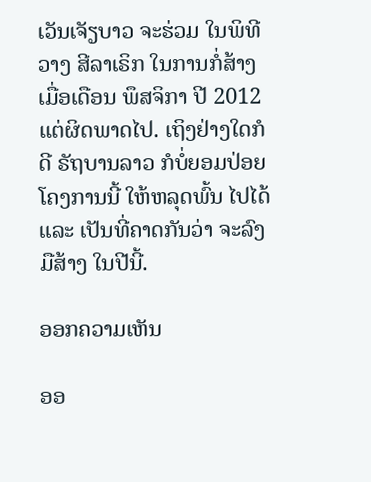ເວັນເຈັຽບາວ ຈະຮ່ວມ ໃນພິທີວາງ ສີລາເຣິກ ໃນການກໍ່ສ້າງ ເມື່ອເດືອນ ພຶສຈິກາ ປີ 2012 ແຕ່ຜິດພາດໄປ. ເຖິງຢ່າງໃດກໍດີ ຣັຖບານລາວ ກໍບໍ່ຍອມປ່ອຍ ໂຄງການນີ້ ໃຫ້ຫລຸດພົ້ນ ໄປໄດ້ ແລະ ເປັນທີ່ຄາດກັນວ່າ ຈະລົງມືສ້າງ ໃນປີນີ້.

ອອກຄວາມເຫັນ

ອອ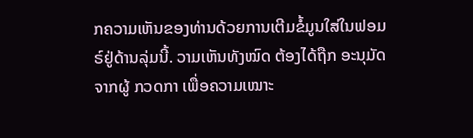ກຄວາມເຫັນຂອງທ່ານດ້ວຍການເຕີມຂໍ້ມູນໃສ່ໃນຟອມຣ໌ຢູ່ດ້ານລຸ່ມນີ້. ວາມເຫັນທັງໝົດ ຕ້ອງໄດ້ຖືກ ອະນຸມັດ ຈາກຜູ້ ກວດກາ ເພື່ອຄວາມເໝາະ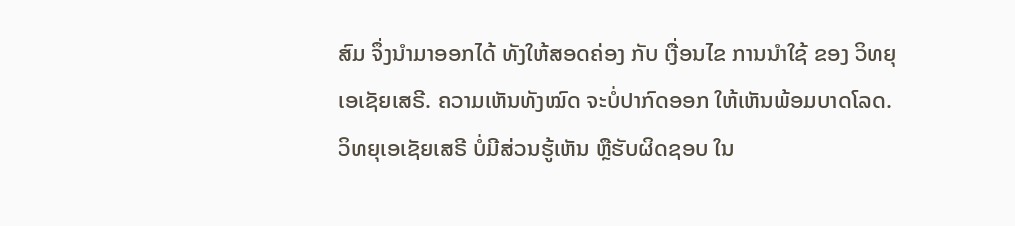ສົມ ຈຶ່ງນໍາມາອອກໄດ້ ທັງໃຫ້ສອດຄ່ອງ ກັບ ເງື່ອນໄຂ ການນຳໃຊ້ ຂອງ ວິທຍຸເອເຊັຍເສຣີ. ຄວາມເຫັນທັງໝົດ ຈະບໍ່ປາກົດອອກ ໃຫ້ເຫັນພ້ອມບາດໂລດ. ວິທຍຸເອເຊັຍເສຣີ ບໍ່ມີສ່ວນຮູ້ເຫັນ ຫຼືຮັບຜິດຊອບ ໃນ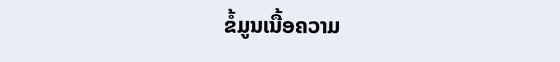ຂໍ້ມູນເນື້ອຄວາມ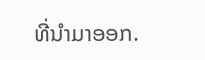ທີ່ນໍາມາອອກ.